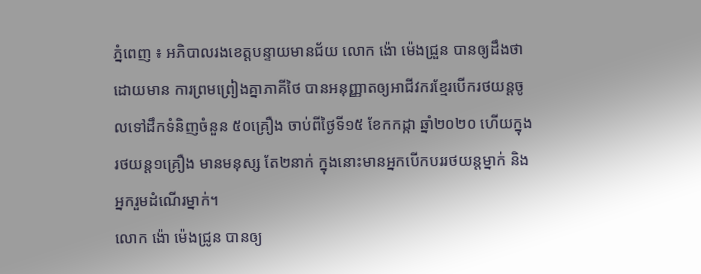ភ្នំពេញ ៖ អភិបាលរងខេត្តបន្ទាយមានជ័យ លោក ង៉ោ ម៉េងជ្រួន បានឲ្យដឹងថា ដោយមាន ការព្រមព្រៀងគ្នាភាគីថៃ បានអនុញ្ញាតឲ្យអាជីវករខ្មែរបើករថយន្តចូលទៅដឹកទំនិញចំនួន ៥០គ្រឿង ចាប់ពីថ្ងៃទី១៥ ខែកកដ្កា ឆ្នាំ២០២០ ហើយក្នុងរថយន្ត១គ្រឿង មានមនុស្ស តែ២នាក់ ក្នុងនោះមានអ្នកបើកបររថយន្តម្នាក់ និងអ្នករួមដំណើរម្នាក់។
លោក ង៉ោ ម៉េងជ្រូន បានឲ្យ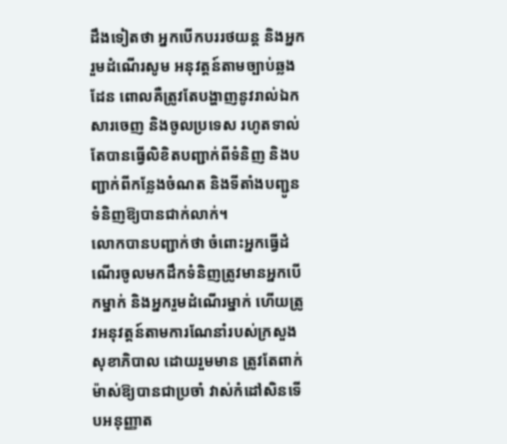ដឹងទៀតថា អ្នកបើកបររថយន្ត និងអ្នករួមដំណើរសូម អនុវត្តន៍តាមច្បាប់ឆ្លងដែន ពោលគឺត្រូវតែបង្ហាញនូវរាល់ឯកសារចេញ និងចូលប្រទេស រហូតទាល់តែបានធ្វើលិខិតបញ្ជាក់ពីទំនិញ និងបញ្ជាក់ពីកន្លែងចំណត និងទីតាំងបញ្ជូនទំនិញឱ្យបានជាក់លាក់។
លោកបានបញ្ជាក់ថា ចំពោះអ្នកធ្វើដំណើរចូលមកដឹកទំនិញត្រូវមានអ្នកបើកម្នាក់ និងអ្នករួមដំណើរម្នាក់ ហើយត្រូវអនុវត្តន៍តាមការណែនាំរបស់ក្រសួងសុខាភិបាល ដោយរួមមាន ត្រូវតែពាក់ម៉ាស់ឱ្យបានជាប្រចាំ វាស់កំដៅសិនទើបអនុញ្ញាត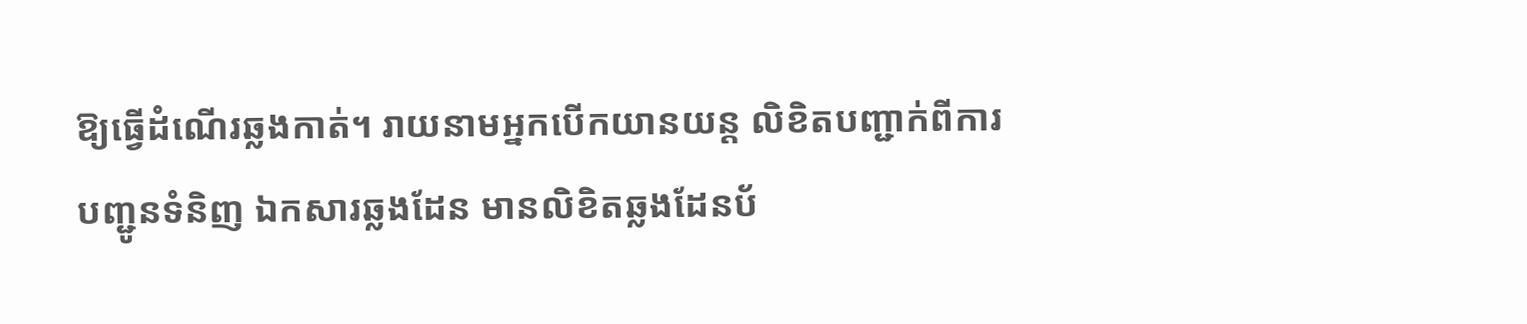ឱ្យធ្វើដំណើរឆ្លងកាត់។ រាយនាមអ្នកបើកយានយន្ត លិខិតបញ្ជាក់ពីការបញ្ជូនទំនិញ ឯកសារឆ្លងដែន មានលិខិតឆ្លងដែនប័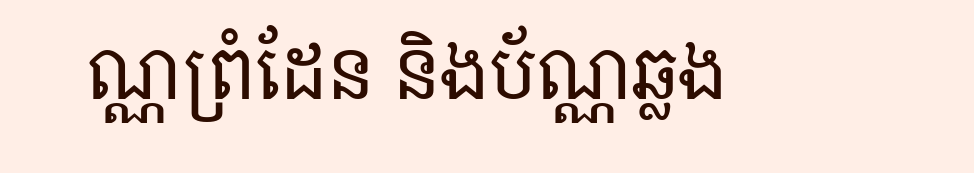ណ្ណព្រំដែន និងប័ណ្ណឆ្លង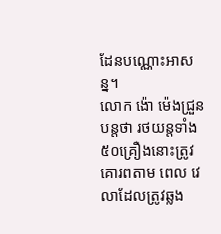ដែនបណ្ណោះអាសន្ន។
លោក ង៉ោ ម៉េងជ្រួន បន្តថា រថយន្តទាំង៥០គ្រឿងនោះត្រូវគោរពតាម ពេល វេលាដែលត្រូវឆ្លង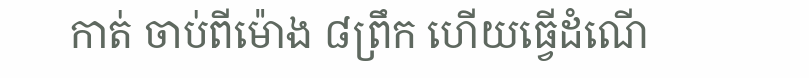កាត់ ចាប់ពីម៉ោង ៨ព្រឹក ហើយធ្វើដំណើ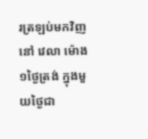រត្រឡប់មកវិញនៅ វេលា ម៉ោង១ថ្ងៃត្រង់ ក្នុងមួយថ្ងៃជា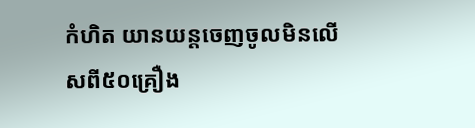កំហិត យានយន្តចេញចូលមិនលើសពី៥០គ្រឿង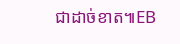ជាដាច់ខាត៕EB